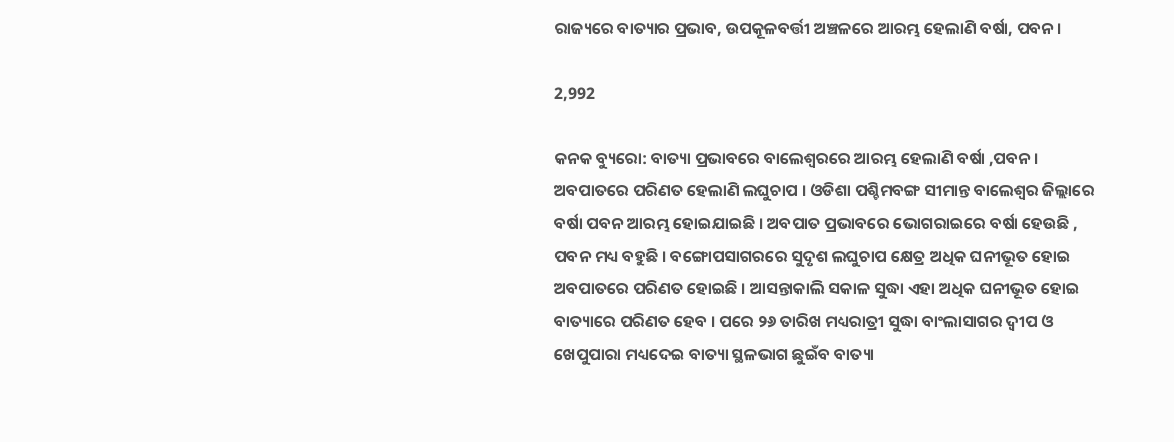ରାଜ୍ୟରେ ବାତ୍ୟାର ପ୍ରଭାବ, ଉପକୂଳବର୍ତ୍ତୀ ଅଞ୍ଚଳରେ ଆରମ୍ଭ ହେଲାଣି ବର୍ଷା, ପବନ ।

2,992

କନକ ବ୍ୟୁରୋ: ବାତ୍ୟା ପ୍ରଭାବରେ ବାଲେଶ୍ୱରରେ ଆରମ୍ଭ ହେଲାଣି ବର୍ଷା ,ପବନ । ଅବପାତରେ ପରିଣତ ହେଲାଣି ଲଘୁଚାପ । ଓଡିଶା ପଶ୍ଚିମବଙ୍ଗ ସୀମାନ୍ତ ବାଲେଶ୍ୱର ଜିଲ୍ଲାରେ ବର୍ଷା ପବନ ଆରମ୍ଭ ହୋଇଯାଇଛି । ଅବପାତ ପ୍ରଭାବରେ ଭୋଗରାଇରେ ବର୍ଷା ହେଉଛି , ପବନ ମଧ୍ୟ ବହୁଛି । ବଙ୍ଗୋପସାଗରରେ ସୁଦୃଶ ଲଘୁଚାପ କ୍ଷେତ୍ର ଅଧିକ ଘନୀଭୂତ ହୋଇ ଅବପାତରେ ପରିଣତ ହୋଇଛି । ଆସନ୍ତାକାଲି ସକାଳ ସୁଦ୍ଧା ଏହା ଅଧିକ ଘନୀଭୂତ ହୋଇ ବାତ୍ୟାରେ ପରିଣତ ହେବ । ପରେ ୨୬ ତାରିଖ ମଧ୍ୟରାତ୍ରୀ ସୁଦ୍ଧା ବାଂଲାସାଗର ଦ୍ୱୀପ ଓ ଖେପୁପାରା ମଧ୍ୟଦେଇ ବାତ୍ୟା ସ୍ଥଳଭାଗ ଛୁଇଁବ ବାତ୍ୟା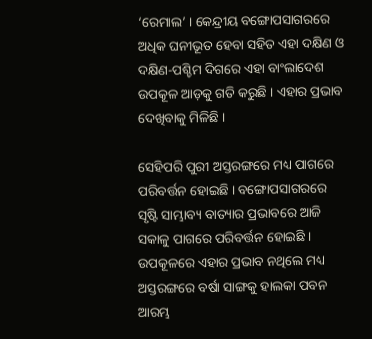‘ରେମାଲ’ । କେନ୍ଦ୍ରୀୟ ବଙ୍ଗୋପସାଗରରେ ଅଧିକ ଘନୀଭୂତ ହେବା ସହିତ ଏହା ଦକ୍ଷିଣ ଓ ଦକ୍ଷିଣ-ପଶ୍ଚିମ ଦିଗରେ ଏହା ବାଂଲାଦେଶ ଉପକୂଳ ଆଡ଼କୁ ଗତି କରୁଛି । ଏହାର ପ୍ରଭାବ ଦେଖିବାକୁ ମିଳିଛି ।

ସେହିପରି ପୁରୀ ଅସ୍ତରଙ୍ଗରେ ମଧ୍ୟ ପାଗରେ ପରିବର୍ତ୍ତନ ହୋଇଛି । ବଙ୍ଗୋପସାଗରରେ ସୃଷ୍ଟି ସାମ୍ଭାବ୍ୟ ବାତ୍ୟାର ପ୍ରଭାବରେ ଆଜି ସକାଳୁ ପାଗରେ ପରିବର୍ତ୍ତନ ହୋଇଛି । ଉପକୂଳରେ ଏହାର ପ୍ରଭାବ ନଥିଲେ ମଧ୍ୟ ଅସ୍ତରଙ୍ଗରେ ବର୍ଷା ସାଙ୍ଗକୁ ହାଲକା ପବନ ଆରମ୍ଭ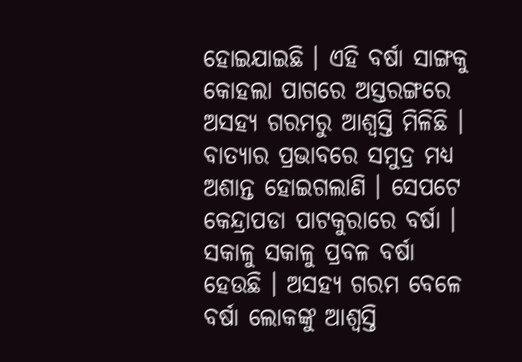ହୋଇଯାଇଛି । ଏହି ବର୍ଷା ସାଙ୍ଗକୁ କୋହଲା ପାଗରେ ଅସ୍ତରଙ୍ଗରେ ଅସହ୍ୟ ଗରମରୁ ଆଶ୍ୱସ୍ତି ମିଳିଛି । ବାତ୍ୟାର ପ୍ରଭାବରେ ସମୁଦ୍ର ମଧ୍ୟ ଅଶାନ୍ତ ହୋଇଗଲାଣି । ସେପଟେ କେନ୍ଦ୍ରାପଡା ପାଟକୁରାରେ ବର୍ଷା । ସକାଳୁ ସକାଳୁ ପ୍ରବଳ ବର୍ଷା ହେଉଛି । ଅସହ୍ୟ ଗରମ ବେଳେ ବର୍ଷା ଲୋକଙ୍କୁ ଆଶ୍ୱସ୍ତି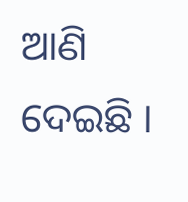ଆଣି ଦେଇଛି ।